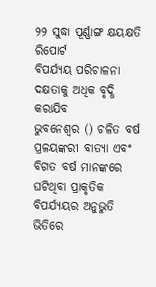୨୨ ସୁଦ୍ଧା ପୂର୍ଣ୍ଣାଙ୍ଗ କ୍ଷୟକ୍ଷତି ରିପୋର୍ଟ
ବିପର୍ଯ୍ୟୟ ପରିଚାଳନା ଦକ୍ଷତାକୁ ଅଧିକ ବୃଦ୍ଧି କରାଯିବ
ଭୁବନେଶ୍ୱର () ଚଳିତ ବର୍ଷ ପ୍ରଳୟଙ୍କରୀ ବାତ୍ୟା ଏବଂ ବିଗତ ବର୍ଷ ମାନଙ୍କରେ ଘଟିଥିବା ପ୍ରାକୃତିକ ବିପର୍ଯ୍ୟୟର ଅନୁଭୁତି ଭିତିରେ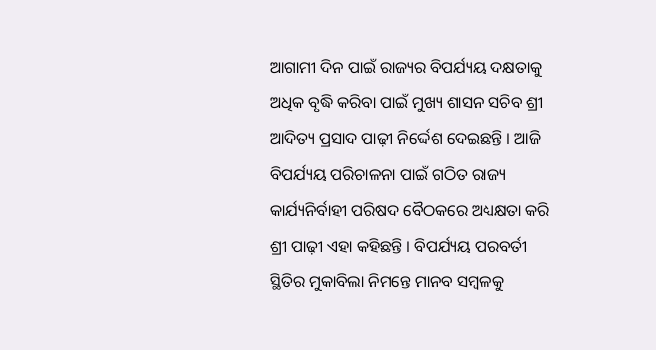ଆଗାମୀ ଦିନ ପାଇଁ ରାଜ୍ୟର ବିପର୍ଯ୍ୟୟ ଦକ୍ଷତାକୁ ଅଧିକ ବୃଦ୍ଧି କରିବା ପାଇଁ ମୁଖ୍ୟ ଶାସନ ସଚିବ ଶ୍ରୀ ଆଦିତ୍ୟ ପ୍ରସାଦ ପାଢ଼ୀ ନିର୍ଦ୍ଦେଶ ଦେଇଛନ୍ତି । ଆଜି ବିପର୍ଯ୍ୟୟ ପରିଚାଳନା ପାଇଁ ଗଠିତ ରାଜ୍ୟ କାର୍ଯ୍ୟନିର୍ବାହୀ ପରିଷଦ ବୈଠକରେ ଅଧ୍ୟକ୍ଷତା କରି ଶ୍ରୀ ପାଢ଼ୀ ଏହା କହିଛନ୍ତି । ବିପର୍ଯ୍ୟୟ ପରବର୍ତୀ ସ୍ଥିତିର ମୁକାବିଲା ନିମନ୍ତେ ମାନବ ସମ୍ବଳକୁ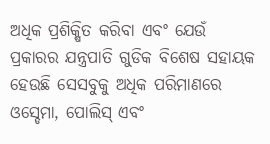ଅଧିକ ପ୍ରଶିକ୍ଷିତ କରିବା ଏବଂ ଯେଉଁ ପ୍ରକାରର ଯନ୍ତ୍ରପାତି ଗୁଡିକ ବିଶେଷ ସହାୟକ ହେଉଛି ସେସବୁକୁ ଅଧିକ ପରିମାଣରେ ଓସ୍ଡେମା, ପୋଲିସ୍ ଏବଂ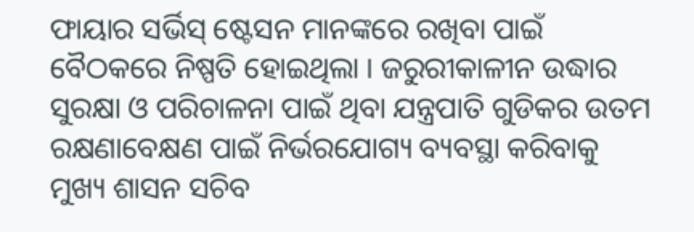ଫାୟାର ସର୍ଭିସ୍ ଷ୍ଟେସନ ମାନଙ୍କରେ ରଖିବା ପାଇଁ ବୈଠକରେ ନିଷ୍ପତି ହୋଇଥିଲା । ଜରୁରୀକାଳୀନ ଉଦ୍ଧାର ସୁରକ୍ଷା ଓ ପରିଚାଳନା ପାଇଁ ଥିବା ଯନ୍ତ୍ରପାତି ଗୁଡିକର ଉତମ ରକ୍ଷଣାବେକ୍ଷଣ ପାଇଁ ନିର୍ଭରଯୋଗ୍ୟ ବ୍ୟବସ୍ଥା କରିବାକୁ ମୁଖ୍ୟ ଶାସନ ସଚିବ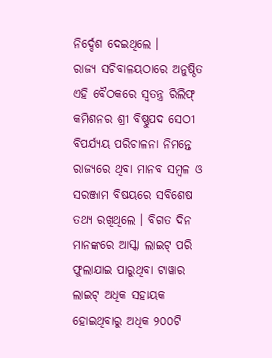ନିର୍ଦ୍ଦେଶ ଦେଇଥିଲେ ।
ରାଜ୍ୟ ସଚିବାଳୟଠାରେ ଅନୁଷ୍ଠିତ ଏହି ବୈଠକରେ ସ୍ୱତନ୍ତ୍ର ରିଲିଫ୍ କମିଶନର ଶ୍ରୀ ବିଷ୍ଣୁପଦ ସେଠୀ ବିପର୍ଯ୍ୟୟ ପରିଚାଳନା ନିମନ୍ତେ ରାଜ୍ୟରେ ଥିବା ମାନବ ସମ୍ବଳ ଓ ସରଞ୍ଜାମ ବିଷୟରେ ସବିଶେଷ ତଥ୍ୟ ରଖିଥିଲେ । ବିଗତ ଦିନ ମାନଙ୍କରେ ଆସ୍କା ଲାଇଟ୍ ପରି ଫୁଲାଯାଇ ପାରୁଥିବା ଟାୱାର ଲାଇଟ୍ ଅଧିକ ସହାୟକ ହୋଇଥିବାରୁ ଅଧିକ ୨୦୦ଟି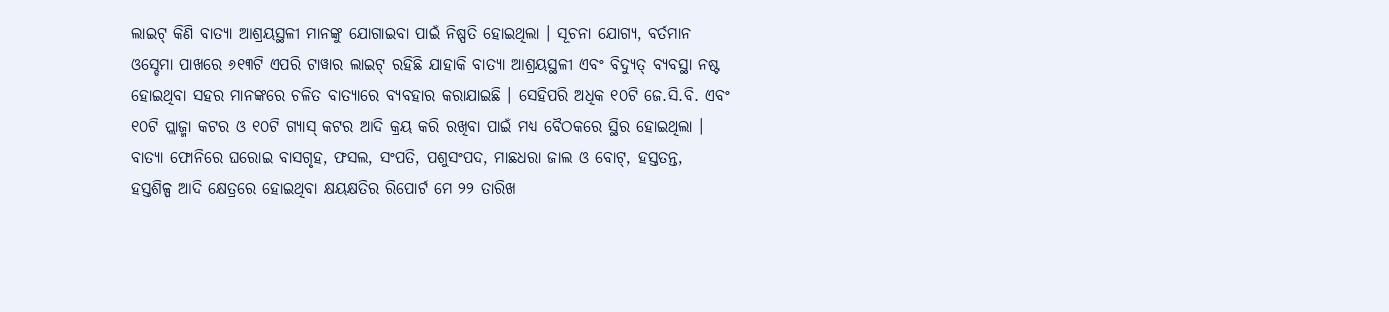ଲାଇଟ୍ କିଣି ବାତ୍ୟା ଆଶ୍ରୟସ୍ଥଳୀ ମାନଙ୍କୁ ଯୋଗାଇବା ପାଇଁ ନିଷ୍ପତି ହୋଇଥିଲା । ସୂଚନା ଯୋଗ୍ୟ, ବର୍ତମାନ ଓସ୍ଡେମା ପାଖରେ ୬୧୩ଟି ଏପରି ଟାୱାର ଲାଇଟ୍ ରହିଛି ଯାହାକି ବାତ୍ୟା ଆଶ୍ରୟସ୍ଥଳୀ ଏବଂ ବିଦ୍ୟୁତ୍ ବ୍ୟବସ୍ଥା ନଷ୍ଟ ହୋଇଥିବା ସହର ମାନଙ୍କରେ ଚଳିତ ବାତ୍ୟାରେ ବ୍ୟବହାର କରାଯାଇଛି । ସେହିପରି ଅଧିକ ୧୦ଟି ଜେ.ସି.ବି. ଏବଂ ୧୦ଟି ପ୍ଲାଜ୍ମା କଟର ଓ ୧୦ଟି ଗ୍ୟାସ୍ କଟର ଆଦି କ୍ରୟ କରି ରଖିବା ପାଇଁ ମଧ୍ୟ ବୈଠକରେ ସ୍ଥିର ହୋଇଥିଲା ।
ବାତ୍ୟା ଫୋନିରେ ଘରୋଇ ବାସଗୃହ, ଫସଲ, ସଂପତି, ପଶୁସଂପଦ, ମାଛଧରା ଜାଲ ଓ ବୋଟ୍, ହସ୍ତତନ୍ତ,
ହସ୍ତଶିଳ୍ପ ଆଦି କ୍ଷେତ୍ରରେ ହୋଇଥିବା କ୍ଷୟକ୍ଷତିର ରିପୋର୍ଟ ମେ ୨୨ ତାରିଖ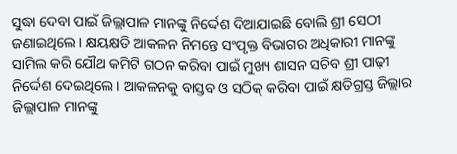ସୁଦ୍ଧା ଦେବା ପାଇଁ ଜିଲ୍ଲାପାଳ ମାନଙ୍କୁ ନିର୍ଦ୍ଦେଶ ଦିଆଯାଇଛି ବୋଲି ଶ୍ରୀ ସେଠୀ ଜଣାଇଥିଲେ । କ୍ଷୟକ୍ଷତି ଆକଳନ ନିମନ୍ତେ ସଂପୃକ୍ତ ବିଭାଗର ଅଧିକାରୀ ମାନଙ୍କୁ ସାମିଲ କରି ଯୌଥ କମିଟି ଗଠନ କରିବା ପାଇଁ ମୁଖ୍ୟ ଶାସନ ସଚିବ ଶ୍ରୀ ପାଢ଼ୀ ନିର୍ଦ୍ଦେଶ ଦେଇଥିଲେ । ଆକଳନକୁ ବାସ୍ତବ ଓ ସଠିକ୍ କରିବା ପାଇଁ କ୍ଷତିଗ୍ରସ୍ତ ଜିଲ୍ଲାର ଜିଲ୍ଲାପାଳ ମାନଙ୍କୁ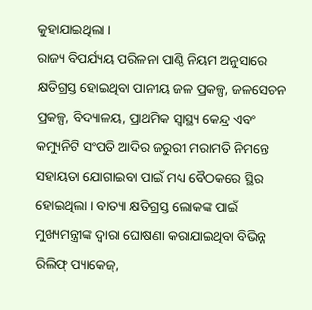କୁହାଯାଇଥିଲା ।
ରାଜ୍ୟ ବିପର୍ଯ୍ୟୟ ପରିଳନା ପାଣ୍ଠି ନିୟମ ଅନୁସାରେ କ୍ଷତିଗ୍ରସ୍ତ ହୋଇଥିବା ପାନୀୟ ଜଳ ପ୍ରକଳ୍ପ, ଜଳସେଚନ ପ୍ରକଳ୍ପ, ବିଦ୍ୟାଳୟ, ପ୍ରାଥମିକ ସ୍ୱାସ୍ଥ୍ୟ କେନ୍ଦ୍ର ଏବଂ କମ୍ୟୁନିଟି ସଂପତି ଆଦିର ଜରୁରୀ ମରାମତି ନିମନ୍ତେ ସହାୟତା ଯୋଗାଇବା ପାଇଁ ମଧ୍ୟ ବୈଠକରେ ସ୍ଥିର ହୋଇଥିଲା । ବାତ୍ୟା କ୍ଷତିଗ୍ରସ୍ତ ଲୋକଙ୍କ ପାଇଁ ମୁଖ୍ୟମନ୍ତ୍ରୀଙ୍କ ଦ୍ୱାରା ଘୋଷଣା କରାଯାଇଥିବା ବିଭିନ୍ନ ରିଲିଫ୍ ପ୍ୟାକେଜ୍,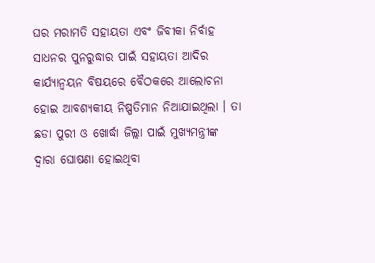ଘର ମରାମତି ସହାୟତା ଏବଂ ଜିବୀକା ନିର୍ବାହ ସାଧନର ପୁନରୁଦ୍ଧାର ପାଇଁ ସହାୟତା ଆଦିର କାର୍ଯ୍ୟାନ୍ୱୟନ ବିଷୟରେ ବୈଠକରେ ଆଲୋଚନା ହୋଇ ଆବଶ୍ୟକୀୟ ନିଷ୍ପତିମାନ ନିଆଯାଇଥିଲା । ତା ଛଡା ପୁରୀ ଓ ଖୋର୍ଦ୍ଧା ଜିଲ୍ଲା ପାଇଁ ମୁଖ୍ୟମନ୍ତ୍ରୀଙ୍କ ଦ୍ୱାରା ଘୋଷଣା ହୋଇଥିବା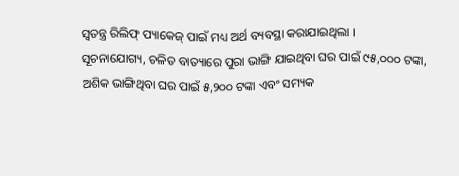ସ୍ୱତନ୍ତ୍ର ରିଲିଫ୍ ପ୍ୟାକେଜ୍ ପାଇଁ ମଧ୍ୟ ଅର୍ଥ ବ୍ୟବସ୍ଥା କରାଯାଇଥିଲା ।
ସୂଚନାଯୋଗ୍ୟ, ଚଳିତ ବାତ୍ୟାରେ ପୁରା ଭାଙ୍ଗି ଯାଇଥିବା ଘର ପାଇଁ ୯୫,୦୦୦ ଟଙ୍କା, ଅଶିକ ଭାଙ୍ଗିଥିବା ଘର ପାଇଁ ୫,୨୦୦ ଟଙ୍କା ଏବଂ ସମ୍ୟକ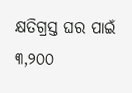କ୍ଷତିଗ୍ରସ୍ତ ଘର ପାଇଁ ୩,୨୦୦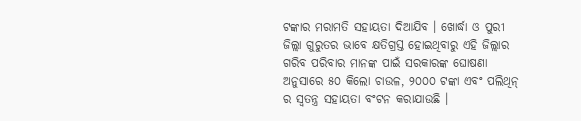ଟଙ୍କାର ମରାମତି ସହାୟତା ଦିଆଯିବ । ଖୋର୍ଦ୍ଧା ଓ ପୁରୀ ଜିଲ୍ଲା ଗୁରୁତର ଭାବେ କ୍ଷତିଗ୍ରସ୍ତ ହୋଇଥିବାରୁ ଏହି ଜିଲ୍ଲାର ଗରିବ ପରିବାର ମାନଙ୍କ ପାଇଁ ସରକାରଙ୍କ ଘୋଷଣା ଅନୁସାରେ ୫୦ କିଲୋ ଚାଉଳ, ୨୦୦୦ ଟଙ୍କା ଏବଂ ପଲିଥିନ୍ ର ସ୍ୱତନ୍ତ୍ର ସହାୟତା ବଂଟନ କରାଯାଉଛି ।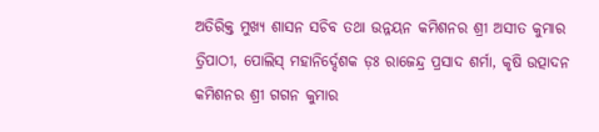ଅତିରିକ୍ତ ମୁଖ୍ୟ ଶାସନ ସଚିବ ତଥା ଉନ୍ନୟନ କମିଶନର ଶ୍ରୀ ଅସୀତ କୁମାର ତ୍ରିପାଠୀ, ପୋଲିସ୍ ମହାନିର୍ଦ୍ଦେଶକ ଡ଼ଃ ରାଜେନ୍ଦ୍ର ପ୍ରସାଦ ଶର୍ମା, କୃଷି ଉତ୍ପାଦନ କମିଶନର ଶ୍ରୀ ଗଗନ କୁମାର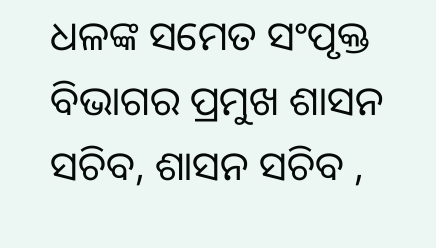ଧଳଙ୍କ ସମେତ ସଂପୃକ୍ତ ବିଭାଗର ପ୍ରମୁଖ ଶାସନ ସଚିବ, ଶାସନ ସଚିବ ,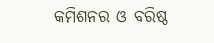କମିଶନର ଓ ବରିଷ୍ଠ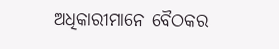ଅଧିକାରୀମାନେ ବୈଠକର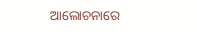ଆଲୋଚନାରେ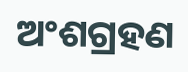ଅଂଶଗ୍ରହଣ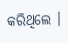କରିଥିଲେ ।